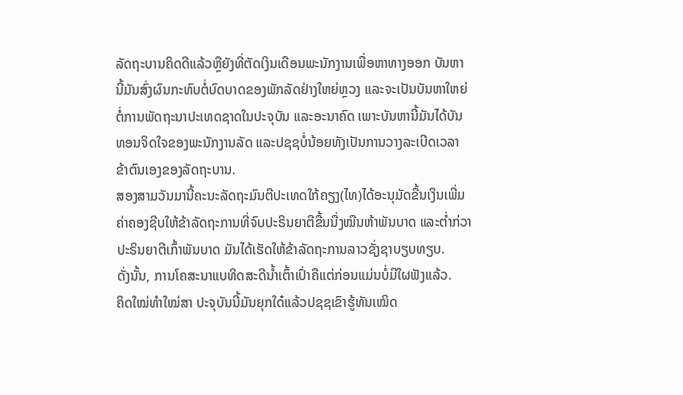ລັດຖະບານຄິດດີແລ້ວຫຼືຍັງທີ່ຕັດເງິນເດືອນພະນັກງານເພື່ອຫາທາງອອກ ບັນຫານີ້ມັນສົ່ງຜົນກະທົບຕໍ່ບົດບາດຂອງພັກລັດຢ່າງໃຫຍ່ຫຼວງ ແລະຈະເປັນບັນຫາໃຫຍ່ຕໍ່ການພັດຖະນາປະເທດຊາດໃນປະຈຸບັນ ແລະອະນາຄົດ ເພາະບັນຫານີ້ມັນໄດ້ບັນທອນຈິດໃຈຂອງພະນັກງານລັດ ແລະປຊຊບໍ່ນ້ອຍທັງເປັນການວາງລະເບີດເວລາຂ້າຕົນເອງຂອງລັດຖະບານ.
ສອງສາມວັນມານີ້ຄະນະລັດຖະມົນຕີປະເທດໃກ້ຄຽງ(ໄທ)ໄດ້ອະນຸມັດຂື້ນເງິນເພີ່ມຄ່າຄອງຊີບໃຫ້ຂ້າລັດຖະການທີ່ຈົບປະຣິນຍາຕີຂື້ນນື່ງໝືນຫ້າພັນບາດ ແລະຕ່ຳກ່ວາປະຣິນຍາຕີເກົ້າພັນບາດ ມັນໄດ້ເຮັດໃຫ້ຂ້າລັດຖະການລາວຊັ່ງຊາບຽບທຽບ.
ດັ່ງນັ້ນ, ການໂຄສະນາແບທິດສະດີນ້ຳເຕົ້າເປົ່າຄືແຕ່ກ່ອນແມ່ນບໍ່ມີໃຜຟັງແລ້ວ.
ຄິດໃໝ່ທຳໃໝ່ສາ ປະຈຸບັນນີ້ມັນຍຸກໃດ໋ແລ້ວປຊຊເຂົາຮູ້ທັນເໝິດ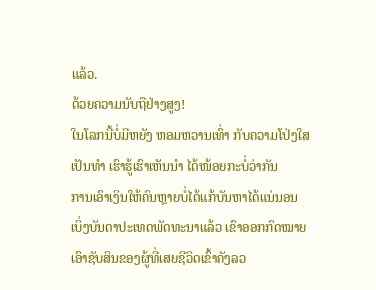ແລ້ວ.
ດ້ວຍຄວາມນັບຖືຢ່າງສູງ!
ໃນໂລກນີ້ບໍ່ມີຫຍັງ ຫອມຫວານເທົ່າ ກັບຄວາມໂປ່ງໃສ ເປັນທຳ ເຮົາຮູ້ເຮົາເຫັນນຳ ໄດ້ໜ້ອຍກະບໍ່ວ່າກັນ
ການເອົາເງິນໃຫ້ຄົນຫຼາຍບໍ່ໄດ້ແກ້ບັນຫາໄດ້ແນ່ນອນ
ເບິ່ງບັນດາປະເທດພັດທະນາແລ້ວ ເຂົາອອກກົດໝາຍ ເອົາຊັບສິນຂອງຜູ້ທີ່ເສຍຊີວິດເຂົ້າຄັງລວ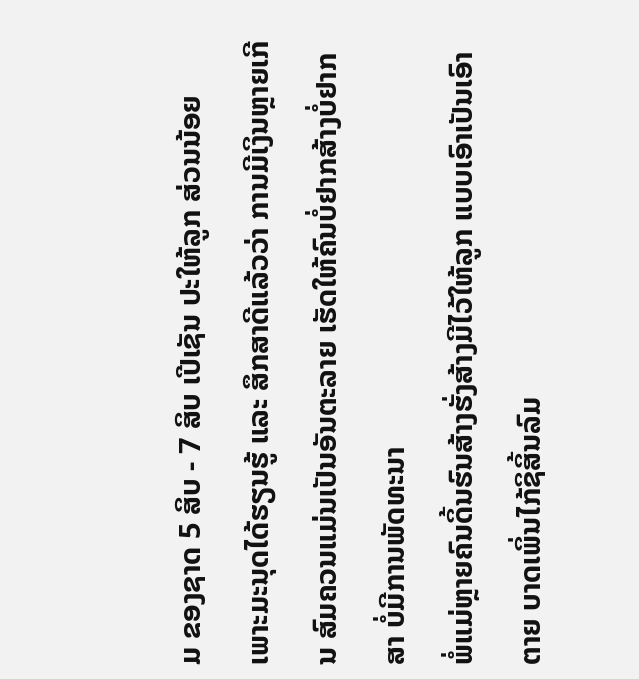ມ ຂອງຊາດ 5 ສິບ - 7 ສິບ ເປີເຊັນ ປະໃຫ້ລູກ ສ່ວນນ້ອຍ
ເພາະມະນຸດໄດ້ຮຽນຮູ້ ແລະ ສຶກສາດີແລ້ວວ່າ ການມີເງິນຫຼາຍເກີນ ສົມຄວນແມ່ນເປັນອັນຕະລາຍ ເຮັດໃຫ້ຄົນບໍ່ຢາກສ້າງບໍ່ຢາກສາ ບໍ່ມີການພັດທະນາ
ພໍ່ແມ່ຫຼາຍຄົນດິ້ນຮົນສ້າງຮັ່ງສ້າງມີໄວ້ໃຫ້ລູກ ແບບເອົາເປັນເອົາຕາຍ ບາດເພິ່ນໄກ້ຊິສິ້ນລົມ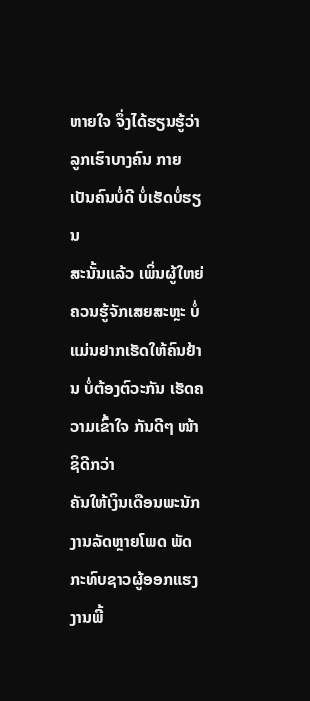ຫາຍໃຈ ຈຶ່ງໄດ້ຮຽນຮູ້ວ່າ ລູກເຮົາບາງຄົນ ກາຍເປັນຄົນບໍ່ດີ ບໍ່ເຮັດບໍ່ຮຽນ
ສະນັ້ນແລ້ວ ເພິ່ນຜູ້ໃຫຍ່ຄວນຮູ້ຈັກເສຍສະຫຼະ ບໍ່ແມ່ນຢາກເຮັດໃຫ້ຄົນຢ້ານ ບໍ່ຕ້ອງຕົວະກັນ ເຮັດຄວາມເຂົ້າໃຈ ກັນດີໆ ໜ້າຊິດີກວ່າ
ຄັນໃຫ້ເງິນເດືອນພະນັກງານລັດຫຼາຍໂພດ ພັດກະທົບຊາວຜູ້ອອກແຮງງານພີ້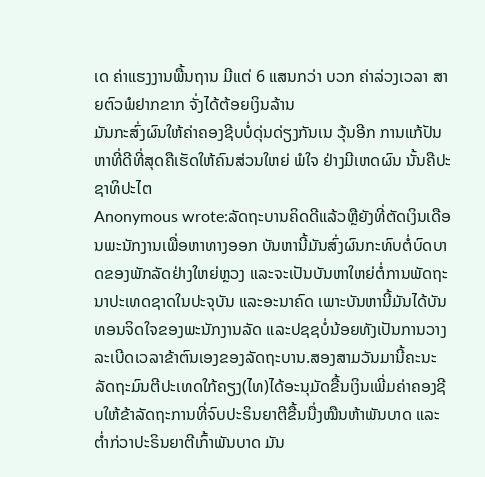ເດ ຄ່າແຮງງານພື້ນຖານ ມີແຕ່ 6 ແສນກວ່າ ບວກ ຄ່າລ່ວງເວລາ ສາຍຕົວພໍຢາກຂາກ ຈັ່ງໄດ້ຕ້ອຍເງິນລ້ານ
ມັນກະສົ່ງຜົນໃຫ້ຄ່າຄອງຊີບບໍ່ດຸ່ນດ່ຽງກັນເນ ວຸ້ນອີກ ການແກ້ປັນຫາທີ່ດີທີ່ສຸດຄືເຮັດໃຫ້ຄົນສ່ວນໃຫຍ່ ພໍໃຈ ຢ່າງມີເຫດຜົນ ນັ້ນຄືປະຊາທິປະໄຕ
Anonymous wrote:ລັດຖະບານຄິດດີແລ້ວຫຼືຍັງທີ່ຕັດເງິນເດືອນພະນັກງານເພື່ອຫາທາງອອກ ບັນຫານີ້ມັນສົ່ງຜົນກະທົບຕໍ່ບົດບາດຂອງພັກລັດຢ່າງໃຫຍ່ຫຼວງ ແລະຈະເປັນບັນຫາໃຫຍ່ຕໍ່ການພັດຖະນາປະເທດຊາດໃນປະຈຸບັນ ແລະອະນາຄົດ ເພາະບັນຫານີ້ມັນໄດ້ບັນທອນຈິດໃຈຂອງພະນັກງານລັດ ແລະປຊຊບໍ່ນ້ອຍທັງເປັນການວາງລະເບີດເວລາຂ້າຕົນເອງຂອງລັດຖະບານ.ສອງສາມວັນມານີ້ຄະນະລັດຖະມົນຕີປະເທດໃກ້ຄຽງ(ໄທ)ໄດ້ອະນຸມັດຂື້ນເງິນເພີ່ມຄ່າຄອງຊີບໃຫ້ຂ້າລັດຖະການທີ່ຈົບປະຣິນຍາຕີຂື້ນນື່ງໝືນຫ້າພັນບາດ ແລະຕ່ຳກ່ວາປະຣິນຍາຕີເກົ້າພັນບາດ ມັນ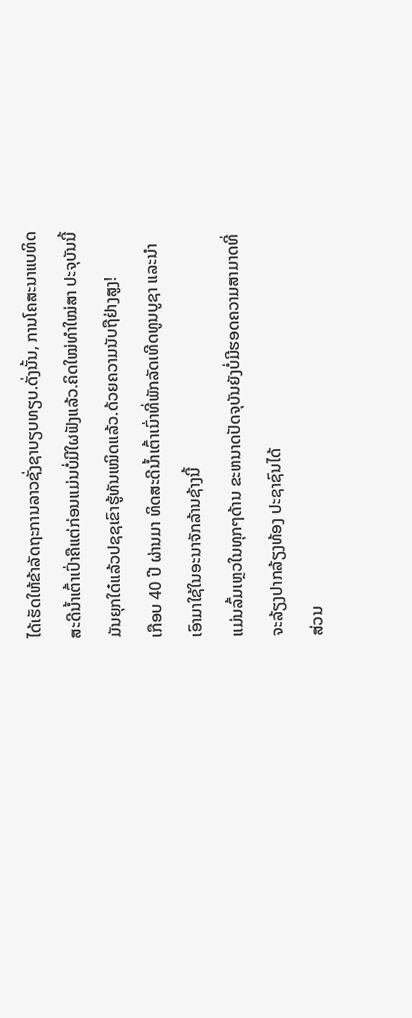ໄດ້ເຮັດໃຫ້ຂ້າລັດຖະການລາວຊັ່ງຊາບຽບທຽບ.ດັ່ງນັ້ນ, ການໂຄສະນາແບທິດສະດີນ້ຳເຕົ້າເປົ່າຄືແຕ່ກ່ອນແມ່ນບໍ່ມີໃຜຟັງແລ້ວ.ຄິດໃໝ່ທຳໃໝ່ສາ ປະຈຸບັນນີ້ມັນຍຸກໃດ໋ແລ້ວປຊຊເຂົາຮູ້ທັນເໝິດແລ້ວ.ດ້ວຍຄວາມນັບຖືຢ່າງສູງ!
ເກືອບ 40 ປີ ຜ່ານມາ ທິດສະດີນ້ຳເຕົ້າເນົ່າທີ່ພັກລັດເທີດທູນບູຊາ ແລະນຳເອົາມາໃຊ້ໃນອະນາຈັກລ້ານຊ້າງນີ້
ແມ່ນລົ້ມເຫຼວໃນທຸກໆດ້ານ ຂະຫນາດປັດຈຸບັນຍັງບໍ່ມີຮອດຄວາມສາມາດທີ່ຈະລ້ຽງປາກລ້ຽງທ້ອງ ປະຊາຊົນໄດ້
ສ່ວນ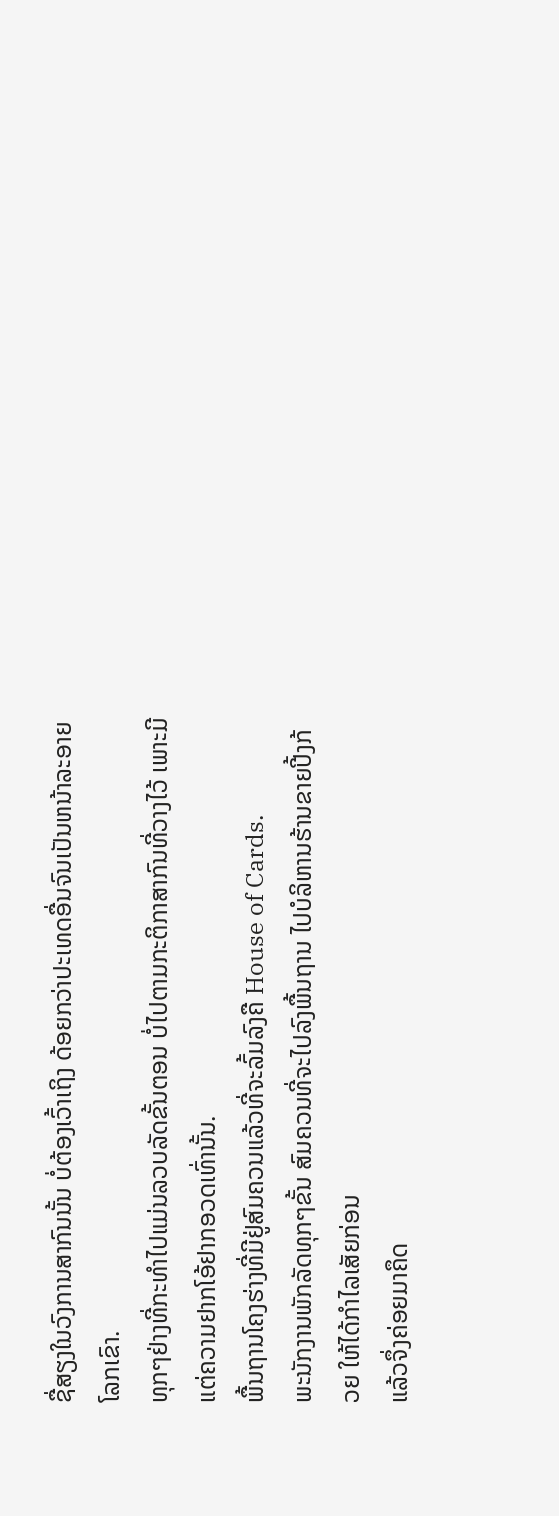ຊື່ສຽງໃນວົງການສາກົນນັ້ນ ບໍ່ຕ້ອງເວົ້າເຖິງ ດ້ອຍກວ່າປະເທດອື່ນຈົນເປັນຫນ້າລະອາຍໂລກເຂົາ.
ທຸກໆຢ່າງທີ່ກະທຳໄປແມ່ນລວບລັດຂັ້ນຕອນ ບໍ່ໄປຕາມກະຕິກາສາກົນທີ່ວາງໄວ້ ເພາະມີແຕ່ຄວາມຢາກໂອ້ຢາກອວດເທົ່ານັ້ນ.
ພື້ນຖານໂຄງຮ່າງທີ່ມີຢູ່ສົມຄວນແລ້ວທີ່ຈະລົ້ມລົງຄື House of Cards.
ພະນັກງານພັກລັດທຸກໆຂັ້ນ ສົມຄວນທີ່ຈະໄປລົງພື້ນຖານ ໄປບໍລິຫານຮ້ານຂາຍປີ້ງກ້ວຍ ໃຫ້ໄດ້ກຳໄລເສັຍກ່ອນ
ແລ້ວຈຶ່ງຄ່ອຍມາຄຶດ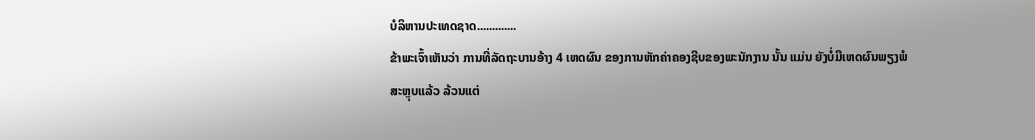ບໍລິຫານປະເທດຊາດ.............
ຂ້າພະເຈົ້າເຫັນວ່າ ການທີ່ລັດຖະບານອ້າງ 4 ເຫດຜົນ ຂອງການຫັກຄ່າຄອງຊີບຂອງພະນັກງານ ນັ້ນ ແມ່ນ ຍັງບໍ່ມີເຫດຜົນພຽງພໍ
ສະຫຼຸບແລ້ວ ລ້ວນແຕ່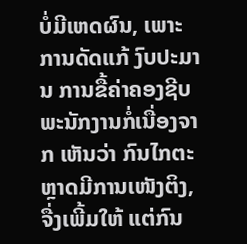ບໍ່ມີເຫດຜົນ, ເພາະການດັດແກ້ ງົບປະມານ ການຂື້ຄ່າຄອງຊີບພະນັກງານກໍ່ເນື່ອງຈາກ ເຫັນວ່າ ກົນໄກຕະຫຼາດມີການເໜັງຕິງ, ຈື່ງເພີ້ມໃຫ້ ແຕ່ກົນ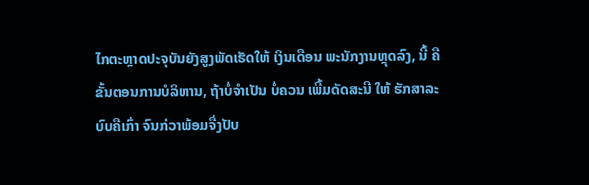ໄກຕະຫຼາດປະຈຸບັນຍັງສູງພັດເຮັດໃຫ້ ເງິນເດືອນ ພະນັກງານຫຼຸດລົງ, ນີ້ ຄື ຂັ້ນຕອນການບໍລິຫານ, ຖ້າບໍ່ຈຳເປັນ ບໍ່ຄວນ ເພີ້ມດັດສະນີ ໃຫ້ ຮັກສາລະບົບຄືເກົ່າ ຈົນກ່ວາພ້ອມຈື່ງປັບ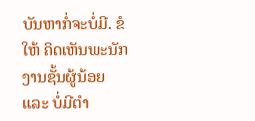ບັນຫາກໍ່ຈະບໍ່ມີ. ຂໍໃຫ້ ຄິດເຫັນພະນັກງານຊັ້ນຜູ້ນ້ອຍ ແລະ ບໍ່ມີຕຳ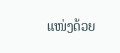ແໜ່ງດ້ວຍ